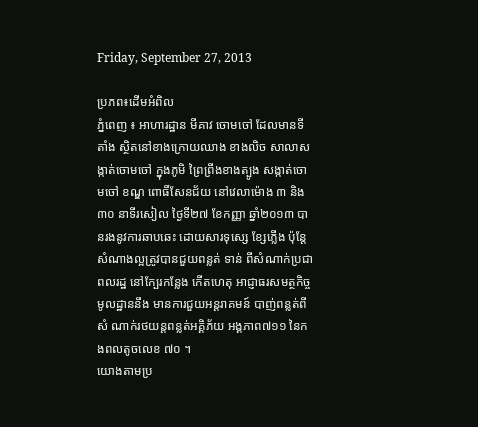Friday, September 27, 2013

ប្រភព៖ដើមអំពិល
ភ្នំពេញ ៖ អាហារដ្ឋាន មីគាវ ចោមចៅ ដែលមានទីតាំង ស្ថិតនៅខាងក្រោយឈាង ខាងលិច សាលាសង្កាត់ចោមចៅ ក្នុងភូមិ ព្រៃព្រីងខាងត្បូង សង្កាត់ចោមចៅ ខណ្ឌ ពោធិ៍សែនជ័យ នៅវេលាម៉ោង ៣ និង៣០ នាទីរសៀល ថ្ងៃទី២៧ ខែកញ្ញា ឆ្នាំ២០១៣ បានរងនូវការឆាបឆេះ ដោយសារទុស្សេ ខ្សែភ្លើង ប៉ុន្ដែ សំណាងល្អត្រូវបានជួយពន្លត់ ទាន់ ពីសំណាក់ប្រជាពលរដ្ឋ នៅក្បែរកន្លែង កើតហេតុ អាជ្ញាធរសមត្ថកិច្ចមូលដ្ឋាននឹង មានការជួយអន្ដរាគមន៍ បាញ់ពន្លត់ពីសំ ណាក់រថយន្ដពន្លត់អគ្គិភ័យ អង្គភាព៧១១ នៃកងពលតូចលេខ ៧០ ។
យោងតាមប្រ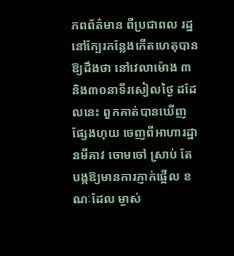ភពព័ត៌មាន ពីប្រជាពល រដ្ឋ នៅក្បែរកន្លែងកើតហេតុបានឱ្យដឹងថា នៅវេលាម៉ោង ៣ និង៣០នាទីរសៀលថ្ងៃ ដដែលនេះ ពួកគាត់បានឃើញផ្សែងហុយ ចេញពីអាហារដ្ឋានមីគាវ ចោមចៅ ស្រាប់ តែបង្កឱ្យមានការភ្ញាក់ផ្អើល ខណៈដែល ម្ចាស់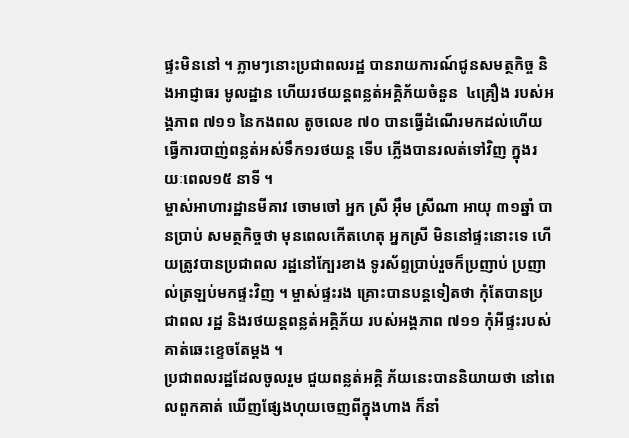ផ្ទះមិននៅ ។ ភ្លាមៗនោះប្រជាពលរដ្ឋ បានរាយការណ៍ជូនសមត្ថកិច្ច និងអាជ្ញាធរ មូលដ្ឋាន ហើយរថយន្ដពន្លត់អគ្គិភ័យចំនួន  ៤គ្រឿង របស់អង្គភាព ៧១១ នៃកងពល តូចលេខ ៧០ បានធ្វើដំណើរមកដល់ហើយ ធ្វើការបាញ់ពន្លត់អស់ទឹក១រថយន្ដ ទើប ភ្លើងបានរលត់ទៅវិញ ក្នុងរយៈពេល១៥ នាទី ។
ម្ចាស់អាហារដ្ឋានមីគាវ ចោមចៅ អ្នក ស្រី អ៊ឹម ស្រីណា អាយុ ៣១ឆ្នាំ បានប្រាប់ សមត្ថកិច្ចថា មុនពេលកើតហេតុ អ្នកស្រី មិននៅផ្ទះនោះទេ ហើយត្រូវបានប្រជាពល រដ្ឋនៅក្បែរខាង ទូរស័ព្ទប្រាប់រួចក៏ប្រញាប់ ប្រញាល់ត្រឡប់មកផ្ទះវិញ ។ ម្ចាស់ផ្ទះរង គ្រោះបានបន្ដទៀតថា កុំតែបានប្រជាពល រដ្ឋ និងរថយន្ដពន្លត់អគ្គិភ័យ របស់អង្គភាព ៧១១ កុំអីផ្ទះរបស់គាត់ឆេះខ្ទេចតែម្ដង ។
ប្រជាពលរដ្ឋដែលចូលរួម ជួយពន្លត់អគ្គិ ភ័យនេះបាននិយាយថា នៅពេលពួកគាត់ ឃើញផ្សែងហុយចេញពីក្នុងហាង ក៏នាំ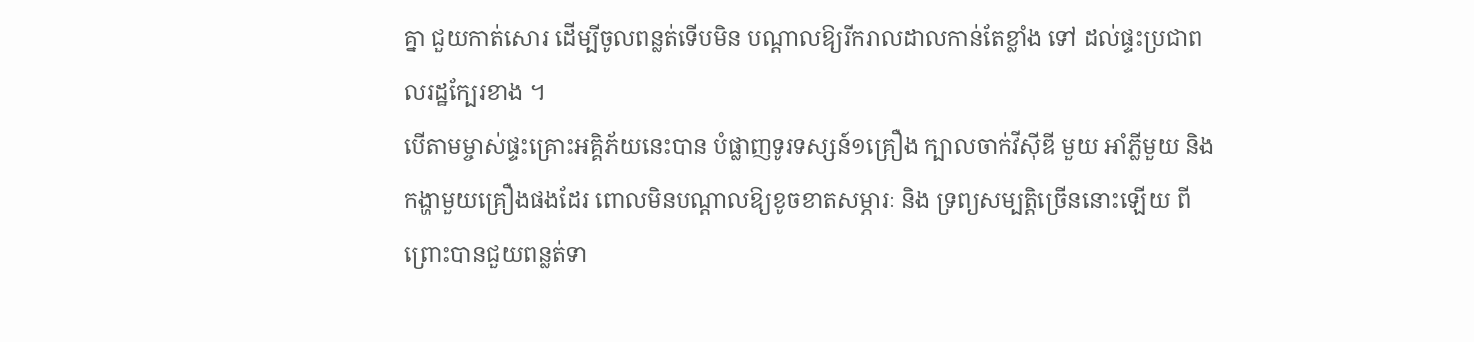គ្នា ជួយកាត់សោរ ដើម្បីចូលពន្លត់ទើបមិន បណ្ដាលឱ្យរីករាលដាលកាន់តែខ្លាំង ទៅ ដល់ផ្ទះប្រជាពលរដ្ឋក្បែរខាង ។
បើតាមម្ចាស់ផ្ទះគ្រោះអគ្គិភ័យនេះបាន បំផ្លាញទូរទស្សន៍១គ្រឿង ក្បាលចាក់វីស៊ីឌី មួយ អាំភ្លីមួយ និងកង្ហាមួយគ្រឿងផងដែរ ពោលមិនបណ្ដាលឱ្យខូចខាតសម្ភារៈ និង ទ្រព្យសម្បត្ដិច្រើននោះឡើយ ពីព្រោះបានជួយពន្លត់ទា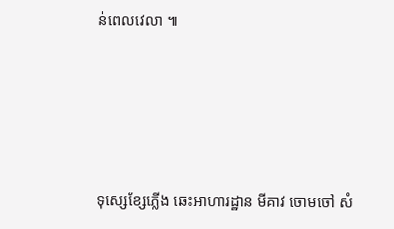ន់ពេលវេលា ៕





ទុស្សេខ្សែភ្លើង ឆេះអាហារដ្ឋាន មីគាវ ចោមចៅ សំ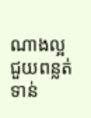ណាងល្អ ជួយពន្លត់ទាន់